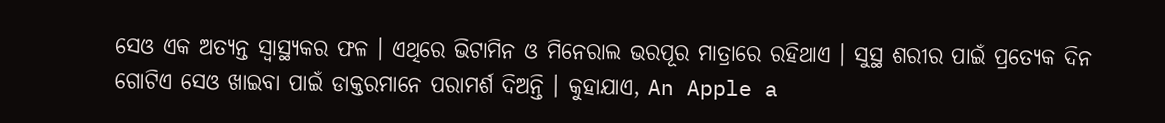ସେଓ ଏକ ଅତ୍ୟନ୍ତ ସ୍ବାସ୍ଥ୍ୟକର ଫଳ । ଏଥିରେ ଭିଟାମିନ ଓ ମିନେରାଲ ଭରପୂର ମାତ୍ରାରେ ରହିଥାଏ । ସୁସ୍ଥ ଶରୀର ପାଇଁ ପ୍ରତ୍ୟେକ ଦିନ ଗୋଟିଏ ସେଓ ଖାଇବା ପାଇଁ ଡାକ୍ତରମାନେ ପରାମର୍ଶ ଦିଅନ୍ତି । କୁହାଯାଏ, An Apple a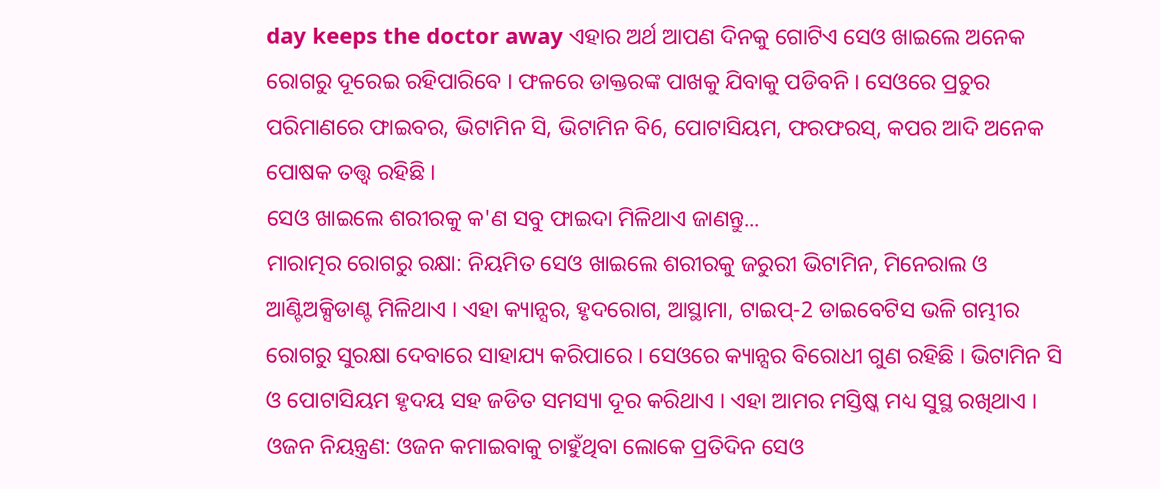day keeps the doctor away ଏହାର ଅର୍ଥ ଆପଣ ଦିନକୁ ଗୋଟିଏ ସେଓ ଖାଇଲେ ଅନେକ ରୋଗରୁ ଦୂରେଇ ରହିପାରିବେ । ଫଳରେ ଡାକ୍ତରଙ୍କ ପାଖକୁ ଯିବାକୁ ପଡିବନି । ସେଓରେ ପ୍ରଚୁର ପରିମାଣରେ ଫାଇବର, ଭିଟାମିନ ସି, ଭିଟାମିନ ବି6, ପୋଟାସିୟମ, ଫରଫରସ୍, କପର ଆଦି ଅନେକ ପୋଷକ ତତ୍ତ୍ବ ରହିଛି ।
ସେଓ ଖାଇଲେ ଶରୀରକୁ କ'ଣ ସବୁ ଫାଇଦା ମିଳିଥାଏ ଜାଣନ୍ତୁ...
ମାରାତ୍ମର ରୋଗରୁ ରକ୍ଷା: ନିୟମିତ ସେଓ ଖାଇଲେ ଶରୀରକୁ ଜରୁରୀ ଭିଟାମିନ, ମିନେରାଲ ଓ ଆଣ୍ଟିଅକ୍ସିଡାଣ୍ଟ ମିଳିଥାଏ । ଏହା କ୍ୟାନ୍ସର, ହୃଦରୋଗ, ଆସ୍ଥାମା, ଟାଇପ୍-2 ଡାଇବେଟିସ ଭଳି ଗମ୍ଭୀର ରୋଗରୁ ସୁରକ୍ଷା ଦେବାରେ ସାହାଯ୍ୟ କରିପାରେ । ସେଓରେ କ୍ୟାନ୍ସର ବିରୋଧୀ ଗୁଣ ରହିଛି । ଭିଟାମିନ ସି ଓ ପୋଟାସିୟମ ହୃଦୟ ସହ ଜଡିତ ସମସ୍ୟା ଦୂର କରିଥାଏ । ଏହା ଆମର ମସ୍ତିଷ୍କ ମଧ୍ୟ ସୁସ୍ଥ ରଖିଥାଏ ।
ଓଜନ ନିୟନ୍ତ୍ରଣ: ଓଜନ କମାଇବାକୁ ଚାହୁଁଥିବା ଲୋକେ ପ୍ରତିଦିନ ସେଓ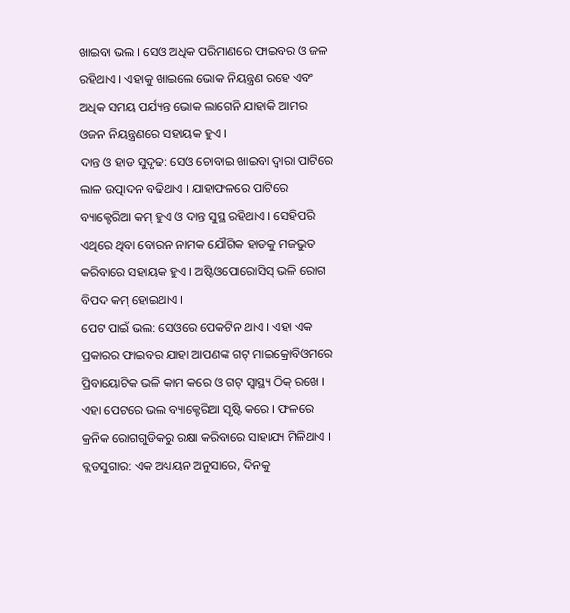ଖାଇବା ଭଲ । ସେଓ ଅଧିକ ପରିମାଣରେ ଫାଇବର ଓ ଜଳ ରହିଥାଏ । ଏହାକୁ ଖାଇଲେ ଭୋକ ନିୟନ୍ତ୍ରଣ ରହେ ଏବଂ ଅଧିକ ସମୟ ପର୍ଯ୍ୟନ୍ତ ଭୋକ ଲାଗେନି ଯାହାକି ଆମର ଓଜନ ନିୟନ୍ତ୍ରଣରେ ସହାୟକ ହୁଏ ।
ଦାନ୍ତ ଓ ହାଡ ସୁଦୃଢ: ସେଓ ଚୋବାଇ ଖାଇବା ଦ୍ବାରା ପାଟିରେ ଲାଳ ଉତ୍ପାଦନ ବଢିଥାଏ । ଯାହାଫଳରେ ପାଟିରେ ବ୍ୟାକ୍ଟେରିଆ କମ୍ ହୁଏ ଓ ଦାନ୍ତ ସୁସ୍ଥ ରହିଥାଏ । ସେହିପରି ଏଥିରେ ଥିବା ବୋରନ ନାମକ ଯୌଗିକ ହାଡକୁ ମଜଭୁତ କରିବାରେ ସହାୟକ ହୁଏ । ଅଷ୍ଟିଓପୋରୋସିସ୍ ଭଳି ରୋଗ ବିପଦ କମ୍ ହୋଇଥାଏ ।
ପେଟ ପାଇଁ ଭଲ: ସେଓରେ ପେକଟିନ ଥାଏ । ଏହା ଏକ ପ୍ରକାରର ଫାଇବର ଯାହା ଆପଣଙ୍କ ଗଟ୍ ମାଇକ୍ରୋବିଓମରେ ପ୍ରିବାୟୋଟିକ ଭଳି କାମ କରେ ଓ ଗଟ୍ ସ୍ବାସ୍ଥ୍ୟ ଠିକ୍ ରଖେ । ଏହା ପେଟରେ ଭଲ ବ୍ୟାକ୍ଟେରିଆ ସୃଷ୍ଟି କରେ । ଫଳରେ କ୍ରନିକ ରୋଗଗୁଡିକରୁ ରକ୍ଷା କରିବାରେ ସାହାଯ୍ୟ ମିଳିଥାଏ ।
ବ୍ଲଡସୁଗାର: ଏକ ଅଧ୍ୟୟନ ଅନୁସାରେ, ଦିନକୁ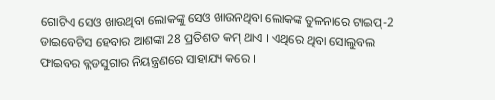ଗୋଟିଏ ସେଓ ଖାଉଥିବା ଲୋକଙ୍କୁ ସେଓ ଖାଉନଥିବା ଲୋକଙ୍କ ତୁଳନାରେ ଟାଇପ୍-2 ଡାଇବେଟିସ ହେବାର ଆଶଙ୍କା 28 ପ୍ରତିଶତ କମ୍ ଥାଏ । ଏଥିରେ ଥିବା ସୋଲୁବଲ ଫାଇବର ବ୍ଲଡସୁଗାର ନିୟନ୍ତ୍ରଣରେ ସାହାଯ୍ୟ କରେ ।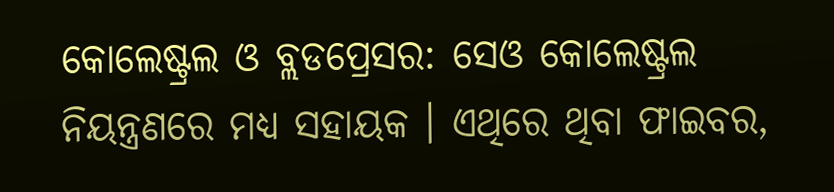କୋଲେଷ୍ଟ୍ରଲ ଓ ବ୍ଲଡପ୍ରେସର: ସେଓ କୋଲେଷ୍ଟ୍ରଲ ନିୟନ୍ତ୍ରଣରେ ମଧ୍ୟ ସହାୟକ । ଏଥିରେ ଥିବା ଫାଇବର,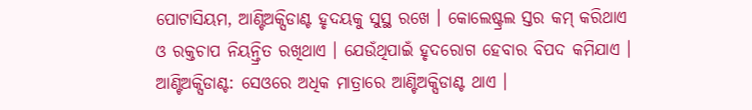ପୋଟାସିୟମ, ଆଣ୍ଟିଅକ୍ସିଡାଣ୍ଟ ହୃଦୟକୁ ସୁସ୍ଥ ରଖେ । କୋଲେଷ୍ଟ୍ରଲ ସ୍ତର କମ୍ କରିଥାଏ ଓ ରକ୍ତଚାପ ନିୟନ୍ତ୍ରିତ ରଖିଥାଏ । ଯେଉଁଥିପାଇଁ ହୃଦରୋଗ ହେବାର ବିପଦ କମିଯାଏ ।
ଆଣ୍ଟିଅକ୍ସିଡାଣ୍ଟ: ସେଓରେ ଅଧିକ ମାତ୍ରାରେ ଆଣ୍ଟିଅକ୍ସିଡାଣ୍ଟ ଥାଏ ।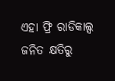ଏହା ଫ୍ରି ରାଡିକାଲ୍ସ ଜନିତ କ୍ଷତିରୁ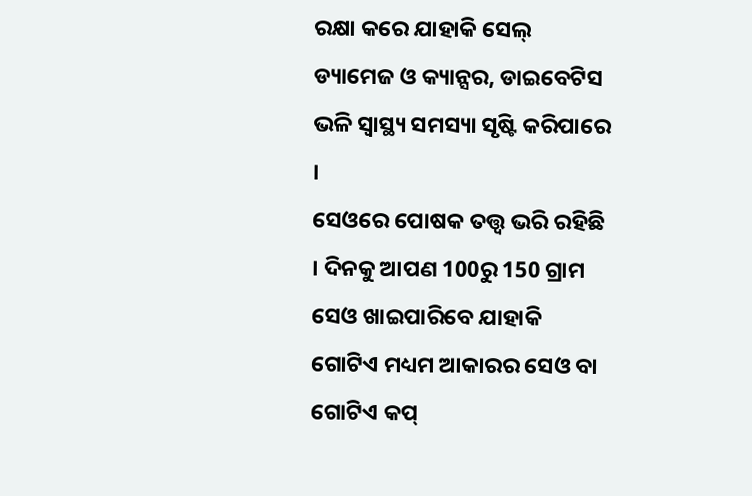ରକ୍ଷା କରେ ଯାହାକି ସେଲ୍ ଡ୍ୟାମେଜ ଓ କ୍ୟାନ୍ସର, ଡାଇବେଟିସ ଭଳି ସ୍ବାସ୍ଥ୍ୟ ସମସ୍ୟା ସୃଷ୍ଟି କରିପାରେ ।
ସେଓରେ ପୋଷକ ତତ୍ତ୍ବ ଭରି ରହିଛି । ଦିନକୁ ଆପଣ 100ରୁ 150 ଗ୍ରାମ ସେଓ ଖାଇପାରିବେ ଯାହାକି ଗୋଟିଏ ମଧ୍ୟମ ଆକାରର ସେଓ ବା ଗୋଟିଏ କପ୍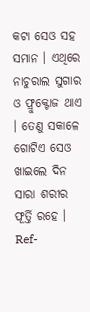କଟା ସେଓ ସହ ସମାନ । ଏଥିରେ ନାଚୁରାଲ ସୁଗାର ଓ ଫ୍ରୁକ୍ଟୋଜ ଥାଏ । ତେଣୁ ସକାଳେ ଗୋଟିଏ ସେଓ ଖାଇଲେ ଦିନ ସାରା ଶରୀର ଫୂର୍ତ୍ତି ରହେ ।
Ref-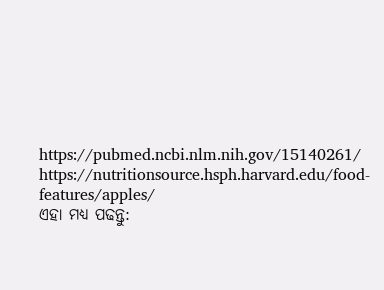https://pubmed.ncbi.nlm.nih.gov/15140261/
https://nutritionsource.hsph.harvard.edu/food-features/apples/
ଏହା ମଧ୍ୟ ପଢନ୍ତୁ: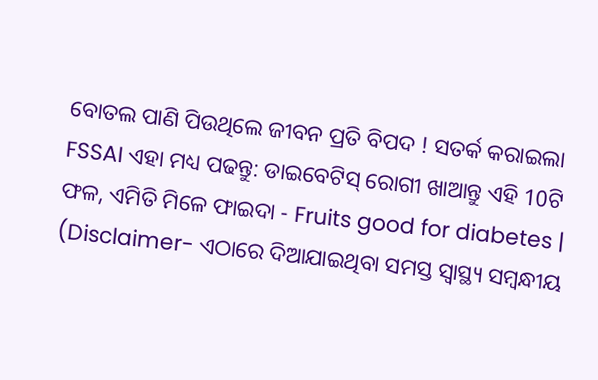ବୋତଲ ପାଣି ପିଉଥିଲେ ଜୀବନ ପ୍ରତି ବିପଦ ! ସତର୍କ କରାଇଲା FSSAI ଏହା ମଧ୍ୟ ପଢନ୍ତୁ: ଡାଇବେଟିସ୍ ରୋଗୀ ଖାଆନ୍ତୁ ଏହି 10ଟି ଫଳ, ଏମିତି ମିଳେ ଫାଇଦା - Fruits good for diabetes |
(Disclaimer- ଏଠାରେ ଦିଆଯାଇଥିବା ସମସ୍ତ ସ୍ବାସ୍ଥ୍ୟ ସମ୍ବନ୍ଧୀୟ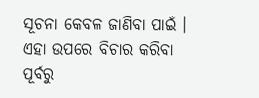ସୂଚନା କେବଳ ଜାଣିବା ପାଇଁ । ଏହା ଉପରେ ବିଚାର କରିବା ପୂର୍ବରୁ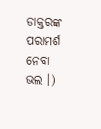ଡାକ୍ତରଙ୍କ ପରାମର୍ଶ ନେବା ଭଲ ।)